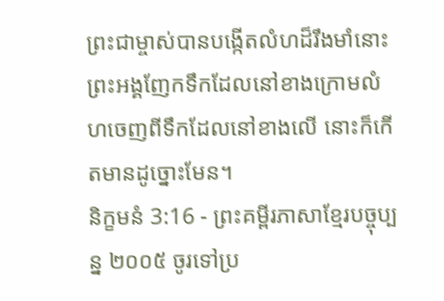ព្រះជាម្ចាស់បានបង្កើតលំហដ៏រឹងមាំនោះ ព្រះអង្គញែកទឹកដែលនៅខាងក្រោមលំហចេញពីទឹកដែលនៅខាងលើ នោះក៏កើតមានដូច្នោះមែន។
និក្ខមនំ 3:16 - ព្រះគម្ពីរភាសាខ្មែរបច្ចុប្បន្ន ២០០៥ ចូរទៅប្រ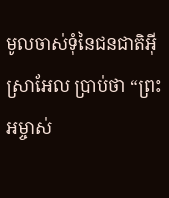មូលចាស់ទុំនៃជនជាតិអ៊ីស្រាអែល ប្រាប់ថា “ព្រះអម្ចាស់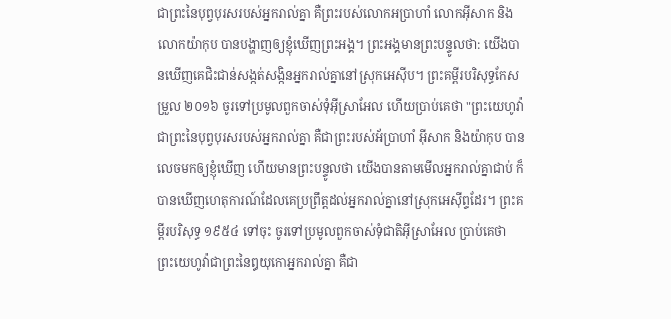ជាព្រះនៃបុព្វបុរសរបស់អ្នករាល់គ្នា គឺព្រះរបស់លោកអប្រាហាំ លោកអ៊ីសាក និងលោកយ៉ាកុប បានបង្ហាញឲ្យខ្ញុំឃើញព្រះអង្គ។ ព្រះអង្គមានព្រះបន្ទូលថា: យើងបានឃើញគេជិះជាន់សង្កត់សង្កិនអ្នករាល់គ្នានៅស្រុកអេស៊ីប។ ព្រះគម្ពីរបរិសុទ្ធកែសម្រួល ២០១៦ ចូរទៅប្រមូលពួកចាស់ទុំអ៊ីស្រាអែល ហើយប្រាប់គេថា "ព្រះយេហូវ៉ា ជាព្រះនៃបុព្វបុរសរបស់អ្នករាល់គ្នា គឺជាព្រះរបស់អ័ប្រាហាំ អ៊ីសាក និងយ៉ាកុប បានលេចមកឲ្យខ្ញុំឃើញ ហើយមានព្រះបន្ទូលថា យើងបានតាមមើលអ្នករាល់គ្នាជាប់ ក៏បានឃើញហេតុការណ៍ដែលគេប្រព្រឹត្តដល់អ្នករាល់គ្នានៅស្រុកអេស៊ីព្ទដែរ។ ព្រះគម្ពីរបរិសុទ្ធ ១៩៥៤ ទៅចុះ ចូរទៅប្រមូលពួកចាស់ទុំជាតិអ៊ីស្រាអែល ប្រាប់គេថា ព្រះយេហូវ៉ាជាព្រះនៃឰយុកោអ្នករាល់គ្នា គឺជា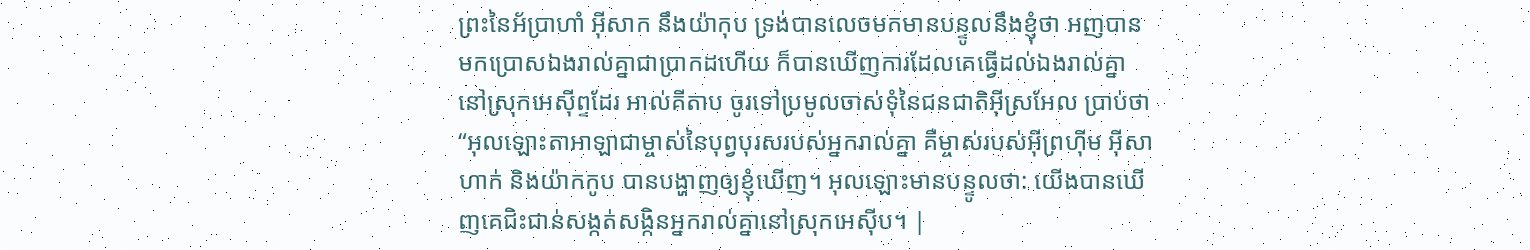ព្រះនៃអ័ប្រាហាំ អ៊ីសាក នឹងយ៉ាកុប ទ្រង់បានលេចមកមានបន្ទូលនឹងខ្ញុំថា អញបានមកប្រោសឯងរាល់គ្នាជាប្រាកដហើយ ក៏បានឃើញការដែលគេធ្វើដល់ឯងរាល់គ្នានៅស្រុកអេស៊ីព្ទដែរ អាល់គីតាប ចូរទៅប្រមូលចាស់ទុំនៃជនជាតិអ៊ីស្រអែល ប្រាប់ថា “អុលឡោះតាអាឡាជាម្ចាស់នៃបុព្វបុរសរបស់អ្នករាល់គ្នា គឺម្ចាស់របស់អ៊ីព្រហ៊ីម អ៊ីសាហាក់ និងយ៉ាកកូប បានបង្ហាញឲ្យខ្ញុំឃើញ។ អុលឡោះមានបន្ទូលថា: យើងបានឃើញគេជិះជាន់សង្កត់សង្កិនអ្នករាល់គ្នានៅស្រុកអេស៊ីប។ |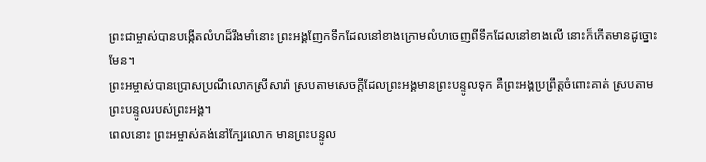ព្រះជាម្ចាស់បានបង្កើតលំហដ៏រឹងមាំនោះ ព្រះអង្គញែកទឹកដែលនៅខាងក្រោមលំហចេញពីទឹកដែលនៅខាងលើ នោះក៏កើតមានដូច្នោះមែន។
ព្រះអម្ចាស់បានប្រោសប្រណីលោកស្រីសារ៉ា ស្របតាមសេចក្ដីដែលព្រះអង្គមានព្រះបន្ទូលទុក គឺព្រះអង្គប្រព្រឹត្តចំពោះគាត់ ស្របតាមព្រះបន្ទូលរបស់ព្រះអង្គ។
ពេលនោះ ព្រះអម្ចាស់គង់នៅក្បែរលោក មានព្រះបន្ទូល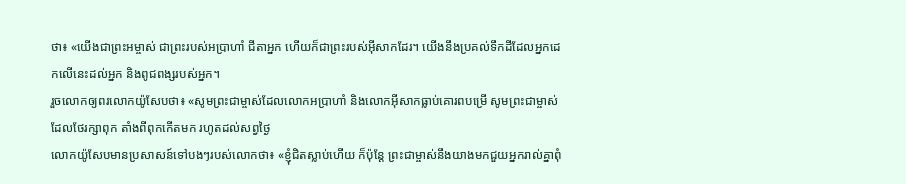ថា៖ «យើងជាព្រះអម្ចាស់ ជាព្រះរបស់អប្រាហាំ ជីតាអ្នក ហើយក៏ជាព្រះរបស់អ៊ីសាកដែរ។ យើងនឹងប្រគល់ទឹកដីដែលអ្នកដេកលើនេះដល់អ្នក និងពូជពង្សរបស់អ្នក។
រួចលោកឲ្យពរលោកយ៉ូសែបថា៖ «សូមព្រះជាម្ចាស់ដែលលោកអប្រាហាំ និងលោកអ៊ីសាកធ្លាប់គោរពបម្រើ សូមព្រះជាម្ចាស់ដែលថែរក្សាពុក តាំងពីពុកកើតមក រហូតដល់សព្វថ្ងៃ
លោកយ៉ូសែបមានប្រសាសន៍ទៅបងៗរបស់លោកថា៖ «ខ្ញុំជិតស្លាប់ហើយ ក៏ប៉ុន្តែ ព្រះជាម្ចាស់នឹងយាងមកជួយអ្នករាល់គ្នាពុំ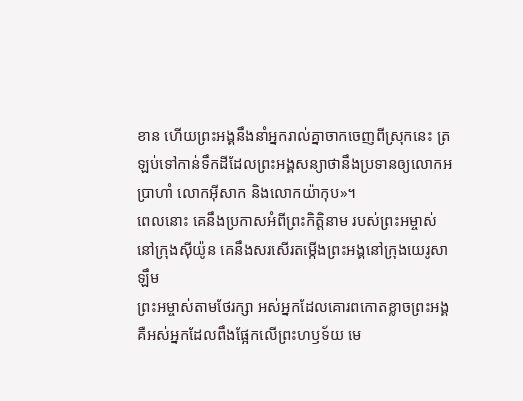ខាន ហើយព្រះអង្គនឹងនាំអ្នករាល់គ្នាចាកចេញពីស្រុកនេះ ត្រឡប់ទៅកាន់ទឹកដីដែលព្រះអង្គសន្យាថានឹងប្រទានឲ្យលោកអប្រាហាំ លោកអ៊ីសាក និងលោកយ៉ាកុប»។
ពេលនោះ គេនឹងប្រកាសអំពីព្រះកិត្តិនាម របស់ព្រះអម្ចាស់នៅក្រុងស៊ីយ៉ូន គេនឹងសរសើរតម្កើងព្រះអង្គនៅក្រុងយេរូសាឡឹម
ព្រះអម្ចាស់តាមថែរក្សា អស់អ្នកដែលគោរពកោតខ្លាចព្រះអង្គ គឺអស់អ្នកដែលពឹងផ្អែកលើព្រះហឫទ័យ មេ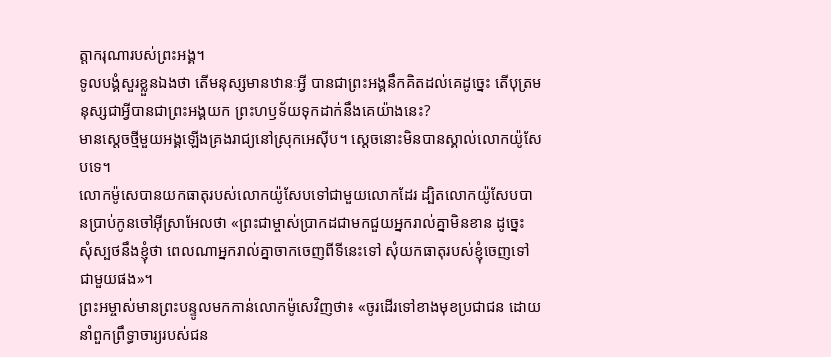ត្តាករុណារបស់ព្រះអង្គ។
ទូលបង្គំសួរខ្លួនឯងថា តើមនុស្សមានឋានៈអ្វី បានជាព្រះអង្គនឹកគិតដល់គេដូច្នេះ តើបុត្រមនុស្សជាអ្វីបានជាព្រះអង្គយក ព្រះហឫទ័យទុកដាក់នឹងគេយ៉ាងនេះ?
មានស្ដេចថ្មីមួយអង្គឡើងគ្រងរាជ្យនៅស្រុកអេស៊ីប។ ស្ដេចនោះមិនបានស្គាល់លោកយ៉ូសែបទេ។
លោកម៉ូសេបានយកធាតុរបស់លោកយ៉ូសែបទៅជាមួយលោកដែរ ដ្បិតលោកយ៉ូសែបបានប្រាប់កូនចៅអ៊ីស្រាអែលថា «ព្រះជាម្ចាស់ប្រាកដជាមកជួយអ្នករាល់គ្នាមិនខាន ដូច្នេះ សុំស្បថនឹងខ្ញុំថា ពេលណាអ្នករាល់គ្នាចាកចេញពីទីនេះទៅ សុំយកធាតុរបស់ខ្ញុំចេញទៅជាមួយផង»។
ព្រះអម្ចាស់មានព្រះបន្ទូលមកកាន់លោកម៉ូសេវិញថា៖ «ចូរដើរទៅខាងមុខប្រជាជន ដោយនាំពួកព្រឹទ្ធាចារ្យរបស់ជន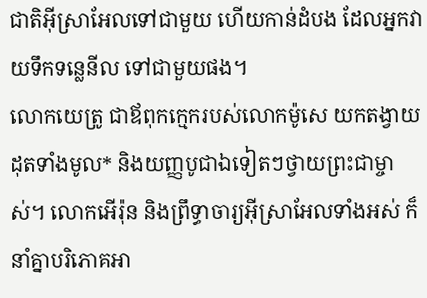ជាតិអ៊ីស្រាអែលទៅជាមួយ ហើយកាន់ដំបង ដែលអ្នកវាយទឹកទន្លេនីល ទៅជាមួយផង។
លោកយេត្រូ ជាឪពុកក្មេករបស់លោកម៉ូសេ យកតង្វាយដុតទាំងមូល* និងយញ្ញបូជាឯទៀតៗថ្វាយព្រះជាម្ចាស់។ លោកអើរ៉ុន និងព្រឹទ្ធាចារ្យអ៊ីស្រាអែលទាំងអស់ ក៏នាំគ្នាបរិភោគអា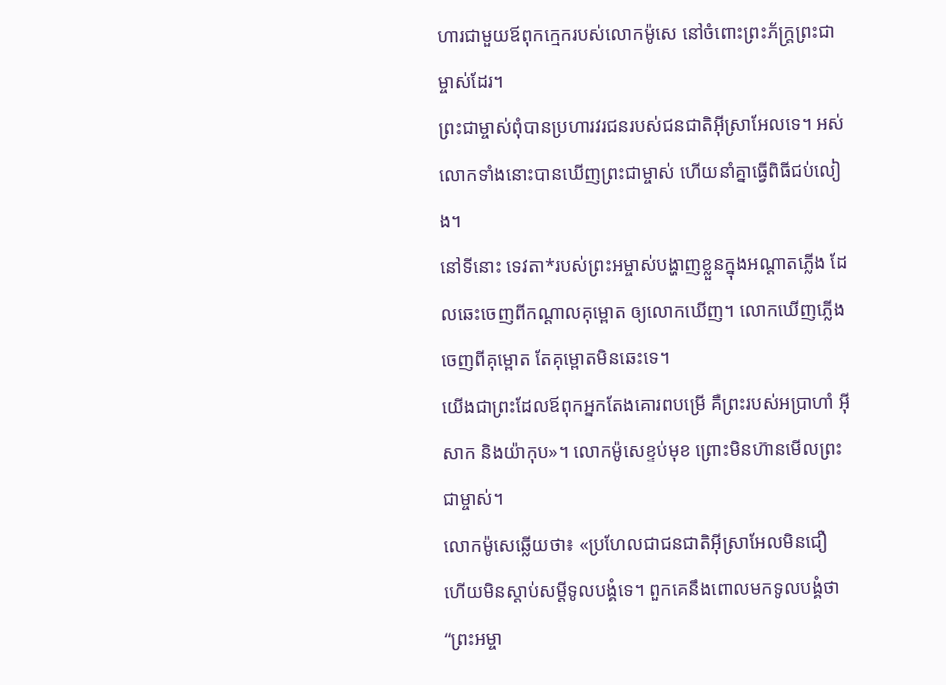ហារជាមួយឪពុកក្មេករបស់លោកម៉ូសេ នៅចំពោះព្រះភ័ក្ត្រព្រះជាម្ចាស់ដែរ។
ព្រះជាម្ចាស់ពុំបានប្រហារវរជនរបស់ជនជាតិអ៊ីស្រាអែលទេ។ អស់លោកទាំងនោះបានឃើញព្រះជាម្ចាស់ ហើយនាំគ្នាធ្វើពិធីជប់លៀង។
នៅទីនោះ ទេវតា*របស់ព្រះអម្ចាស់បង្ហាញខ្លួនក្នុងអណ្ដាតភ្លើង ដែលឆេះចេញពីកណ្ដាលគុម្ពោត ឲ្យលោកឃើញ។ លោកឃើញភ្លើងចេញពីគុម្ពោត តែគុម្ពោតមិនឆេះទេ។
យើងជាព្រះដែលឪពុកអ្នកតែងគោរពបម្រើ គឺព្រះរបស់អប្រាហាំ អ៊ីសាក និងយ៉ាកុប»។ លោកម៉ូសេខ្ទប់មុខ ព្រោះមិនហ៊ានមើលព្រះជាម្ចាស់។
លោកម៉ូសេឆ្លើយថា៖ «ប្រហែលជាជនជាតិអ៊ីស្រាអែលមិនជឿ ហើយមិនស្ដាប់សម្ដីទូលបង្គំទេ។ ពួកគេនឹងពោលមកទូលបង្គំថា “ព្រះអម្ចា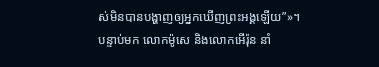ស់មិនបានបង្ហាញឲ្យអ្នកឃើញព្រះអង្គឡើយ”»។
បន្ទាប់មក លោកម៉ូសេ និងលោកអើរ៉ុន នាំ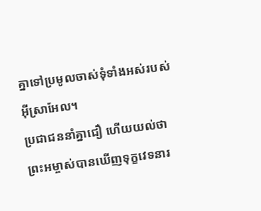គ្នាទៅប្រមូលចាស់ទុំទាំងអស់របស់អ៊ីស្រាអែល។
ប្រជាជននាំគ្នាជឿ ហើយយល់ថា ព្រះអម្ចាស់បានឃើញទុក្ខវេទនារ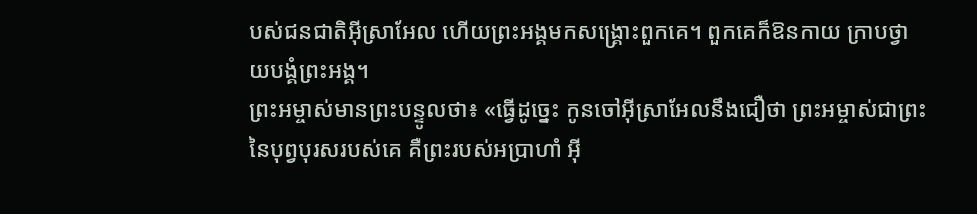បស់ជនជាតិអ៊ីស្រាអែល ហើយព្រះអង្គមកសង្គ្រោះពួកគេ។ ពួកគេក៏ឱនកាយ ក្រាបថ្វាយបង្គំព្រះអង្គ។
ព្រះអម្ចាស់មានព្រះបន្ទូលថា៖ «ធ្វើដូច្នេះ កូនចៅអ៊ីស្រាអែលនឹងជឿថា ព្រះអម្ចាស់ជាព្រះនៃបុព្វបុរសរបស់គេ គឺព្រះរបស់អប្រាហាំ អ៊ី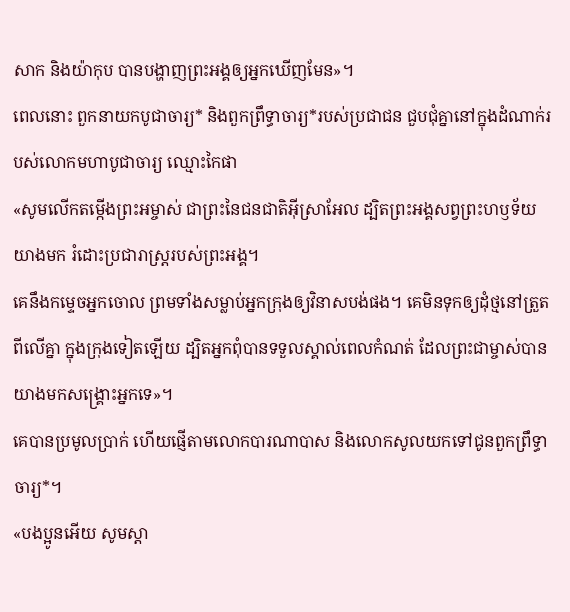សាក និងយ៉ាកុប បានបង្ហាញព្រះអង្គឲ្យអ្នកឃើញមែន»។
ពេលនោះ ពួកនាយកបូជាចារ្យ* និងពួកព្រឹទ្ធាចារ្យ*របស់ប្រជាជន ជួបជុំគ្នានៅក្នុងដំណាក់របស់លោកមហាបូជាចារ្យ ឈ្មោះកៃផា
«សូមលើកតម្កើងព្រះអម្ចាស់ ជាព្រះនៃជនជាតិអ៊ីស្រាអែល ដ្បិតព្រះអង្គសព្វព្រះហឫទ័យយាងមក រំដោះប្រជារាស្ត្ររបស់ព្រះអង្គ។
គេនឹងកម្ទេចអ្នកចោល ព្រមទាំងសម្លាប់អ្នកក្រុងឲ្យវិនាសបង់ផង។ គេមិនទុកឲ្យដុំថ្មនៅត្រួតពីលើគ្នា ក្នុងក្រុងទៀតឡើយ ដ្បិតអ្នកពុំបានទទួលស្គាល់ពេលកំណត់ ដែលព្រះជាម្ចាស់បានយាងមកសង្គ្រោះអ្នកទេ»។
គេបានប្រមូលប្រាក់ ហើយផ្ញើតាមលោកបារណាបាស និងលោកសូលយកទៅជូនពួកព្រឹទ្ធាចារ្យ*។
«បងប្អូនអើយ សូមស្ដា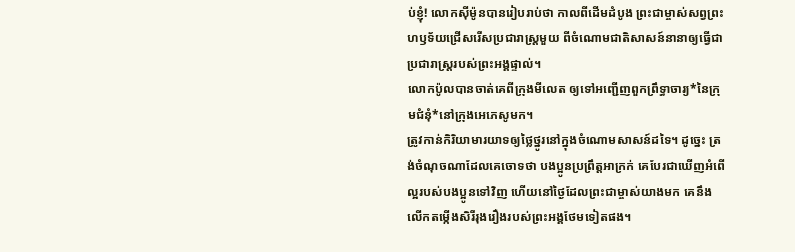ប់ខ្ញុំ! លោកស៊ីម៉ូនបានរៀបរាប់ថា កាលពីដើមដំបូង ព្រះជាម្ចាស់សព្វព្រះហឫទ័យជ្រើសរើសប្រជារាស្ដ្រមួយ ពីចំណោមជាតិសាសន៍នានាឲ្យធ្វើជាប្រជារាស្ដ្ររបស់ព្រះអង្គផ្ទាល់។
លោកប៉ូលបានចាត់គេពីក្រុងមីលេត ឲ្យទៅអញ្ជើញពួកព្រឹទ្ធាចារ្យ*នៃក្រុមជំនុំ*នៅក្រុងអេភេសូមក។
ត្រូវកាន់កិរិយាមារយាទឲ្យថ្លៃថ្នូរនៅក្នុងចំណោមសាសន៍ដទៃ។ ដូច្នេះ ត្រង់ចំណុចណាដែលគេចោទថា បងប្អូនប្រព្រឹត្តអាក្រក់ គេបែរជាឃើញអំពើល្អរបស់បងប្អូនទៅវិញ ហើយនៅថ្ងៃដែលព្រះជាម្ចាស់យាងមក គេនឹងលើកតម្កើងសិរីរុងរឿងរបស់ព្រះអង្គថែមទៀតផង។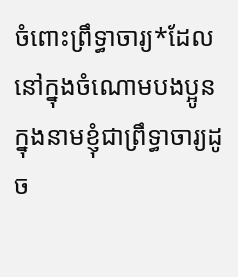ចំពោះព្រឹទ្ធាចារ្យ*ដែលនៅក្នុងចំណោមបងប្អូន ក្នុងនាមខ្ញុំជាព្រឹទ្ធាចារ្យដូច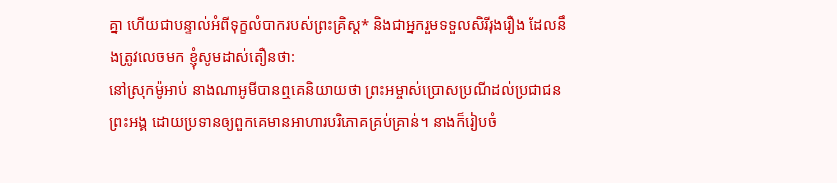គ្នា ហើយជាបន្ទាល់អំពីទុក្ខលំបាករបស់ព្រះគ្រិស្ត* និងជាអ្នករួមទទួលសិរីរុងរឿង ដែលនឹងត្រូវលេចមក ខ្ញុំសូមដាស់តឿនថា:
នៅស្រុកម៉ូអាប់ នាងណាអូមីបានឮគេនិយាយថា ព្រះអម្ចាស់ប្រោសប្រណីដល់ប្រជាជនព្រះអង្គ ដោយប្រទានឲ្យពួកគេមានអាហារបរិភោគគ្រប់គ្រាន់។ នាងក៏រៀបចំ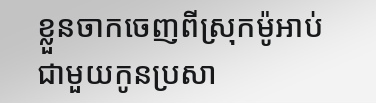ខ្លួនចាកចេញពីស្រុកម៉ូអាប់ជាមួយកូនប្រសា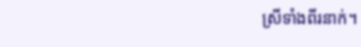ស្រីទាំងពីរនាក់។